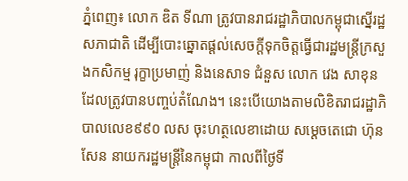ភ្នំពេញ៖ លោក ឌិត ទីណា ត្រូវបានរាជរដ្ឋាភិបាលកម្ពុជាស្នើរដ្ឋសភាជាតិ ដើម្បីបោះឆ្នោតផ្តល់សេចក្តីទុកចិត្តធ្វើជារដ្ឋមន្ត្រីក្រសួងកសិកម្ម រុក្ខាប្រមាញ់ និងនេសាទ ជំនួស លោក វេង សាខុន ដែលត្រូវបានបញ្ចប់តំណែង។ នេះបើយោងតាមលិខិតរាជរដ្ឋាភិបាលលេខ៩៩០ លស ចុះហត្ថលេខាដោយ សម្តេចតេជោ ហ៊ុន សែន នាយករដ្ឋមន្ត្រីនៃកម្ពុជា កាលពីថ្ងៃទី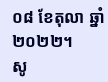០៨ ខែតុលា ឆ្នាំ២០២២។
សូ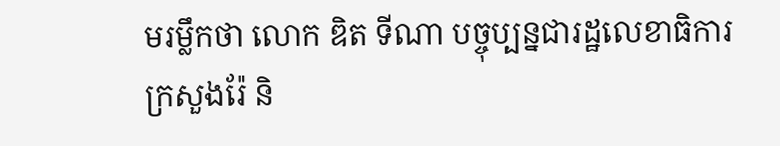មរម្លឹកថា លោក ឌិត ទីណា បច្ចុប្បន្នជារដ្ឋលេខាធិការក្រសួងរ៉ែ និ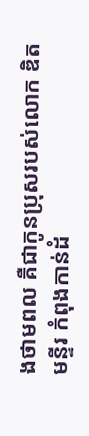ងថាមពល គឺជាកូនប្រុសរបស់លោក ឌិត មន្ទីរ កំពុងកាន់ដំ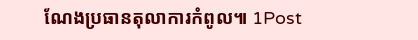ណែងប្រធានតុលាការកំពូល៕ 1Post